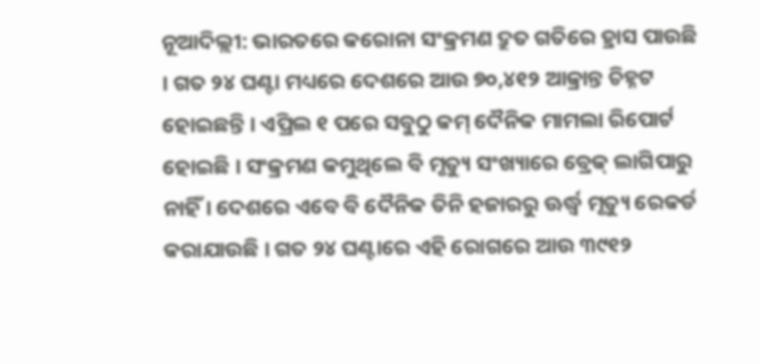ନୂଆଦିଲ୍ଲୀ: ଭାରତରେ କରୋନା ସଂକ୍ରମଣ ଦ୍ରୁତ ଗତିରେ ହ୍ରାସ ପାଉଛି । ଗତ ୨୪ ଘଣ୍ଟା ମଧ୍ୟରେ ଦେଶରେ ଆଉ ୭୦,୪୧୨ ଆକ୍ରାନ୍ତ ଚିହ୍ନଟ ହୋଇଛନ୍ତି । ଏପ୍ରିଲ ୧ ପରେ ସବୁଠୁ କମ୍ ଦୈନିକ ମାମଲା ରିପୋର୍ଟ ହୋଇଛି । ସଂକ୍ରମଣ କମୁଥିଲେ ବି ମୃତ୍ୟୁ ସଂଖ୍ୟାରେ ବ୍ରେକ୍ ଲାଗିପାରୁ ନାହିଁ । ଦେଶରେ ଏବେ ବି ଦୈନିକ ତିନି ହଜାରରୁ ଊର୍ଦ୍ଧ୍ୱ ମୃତ୍ୟୁ ରେକର୍ଡ କରାଯାଉଛି । ଗତ ୨୪ ଘଣ୍ଟାରେ ଏହି ରୋଗରେ ଆଉ ୩୯୧୨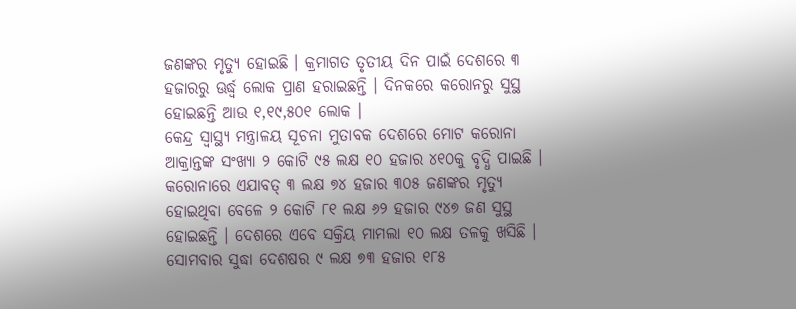ଜଣଙ୍କର ମୃତ୍ୟୁ ହୋଇଛି । କ୍ରମାଗତ ତୃତୀୟ ଦିନ ପାଇଁ ଦେଶରେ ୩ ହଜାରରୁ ଊର୍ଦ୍ଧ୍ୱ ଲୋକ ପ୍ରାଣ ହରାଇଛନ୍ତି । ଦିନକରେ କରୋନରୁ ସୁସ୍ଥ ହୋଇଛନ୍ତି ଆଉ ୧,୧୯,୫୦୧ ଲୋକ ।
କେନ୍ଦ୍ର ସ୍ୱାସ୍ଥ୍ୟ ମନ୍ତ୍ରାଳୟ ସୂଚନା ମୁତାବକ ଦେଶରେ ମୋଟ କରୋନା ଆକ୍ରାନ୍ତଙ୍କ ସଂଖ୍ୟା ୨ କୋଟି ୯୫ ଲକ୍ଷ ୧୦ ହଜାର ୪୧୦କୁ ବୃଦ୍ଧି ପାଇଛି । କରୋନାରେ ଏଯାବତ୍ ୩ ଲକ୍ଷ ୭୪ ହଜାର ୩୦୫ ଜଣଙ୍କର ମୃତ୍ୟୁ ହୋଇଥିବା ବେଳେ ୨ କୋଟି ୮୧ ଲକ୍ଷ ୬୨ ହଜାର ୯୪୭ ଜଣ ସୁସ୍ଥ ହୋଇଛନ୍ତି । ଦେଶରେ ଏବେ ସକ୍ରିୟ ମାମଲା ୧୦ ଲକ୍ଷ ତଳକୁ ଖସିଛି । ସୋମବାର ସୁଦ୍ଧା ଦେଶଷର ୯ ଲକ୍ଷ ୭୩ ହଜାର ୧୮୫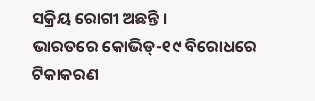ସକ୍ରିୟ ରୋଗୀ ଅଛନ୍ତି ।
ଭାରତରେ କୋଭିଡ୍-୧୯ ବିରୋଧରେ ଟିକାକରଣ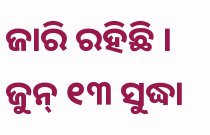ଜାରି ରହିଛି । ଜୁନ୍ ୧୩ ସୁଦ୍ଧା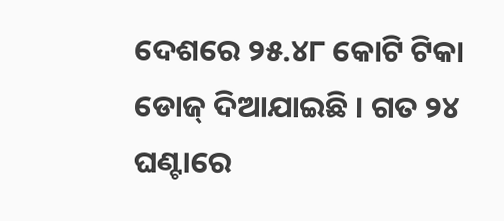ଦେଶରେ ୨୫.୪୮ କୋଟି ଟିକା ଡୋଜ୍ ଦିଆଯାଇଛି । ଗତ ୨୪ ଘଣ୍ଟାରେ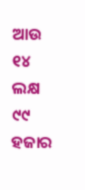ଆଉ ୧୪ ଲକ୍ଷ ୯୯ ହଜାର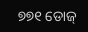୭୭୧ ଡୋଜ୍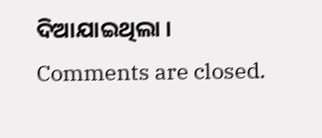ଦିଆଯାଇଥିଲା ।
Comments are closed.